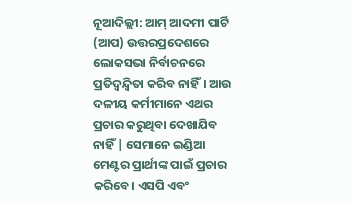ନୂଆଦିଲ୍ଲୀ: ଆମ୍ ଆଦମୀ ପାର୍ଟି (ଆପ) ଉତ୍ତରପ୍ରଦେଶରେ ଲୋକସଭା ନିର୍ବାଚନରେ ପ୍ରତିଦ୍ୱନ୍ଦ୍ୱିତା କରିବ ନାହିଁ। ଆଉ ଦଳୀୟ କର୍ମୀମାନେ ଏଥର ପ୍ରଚାର କରୁଥିବା ଦେଖାଯିବ ନାହିଁ | ସେମାନେ ଇଣ୍ଡିଆ ମେଣ୍ଟର ପ୍ରାର୍ଥୀଙ୍କ ପାଇଁ ପ୍ରଚାର କରିବେ। ଏସପି ଏବଂ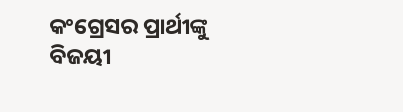କଂଗ୍ରେସର ପ୍ରାର୍ଥୀଙ୍କୁ ବିଜୟୀ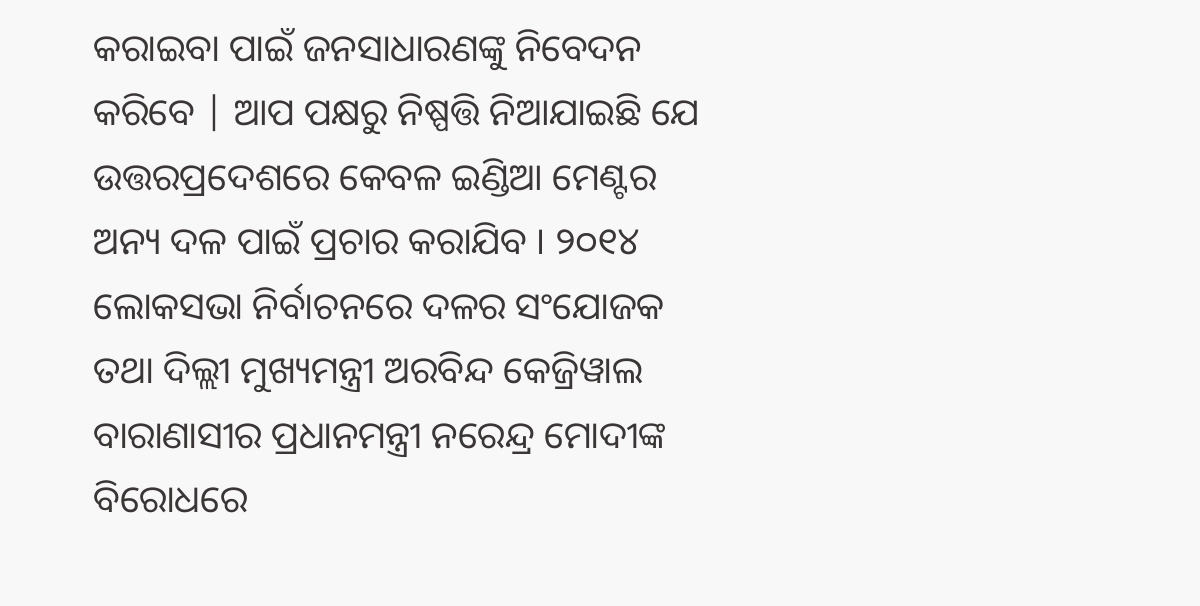କରାଇବା ପାଇଁ ଜନସାଧାରଣଙ୍କୁ ନିବେଦନ କରିବେ | ଆପ ପକ୍ଷରୁ ନିଷ୍ପତ୍ତି ନିଆଯାଇଛି ଯେ ଉତ୍ତରପ୍ରଦେଶରେ କେବଳ ଇଣ୍ଡିଆ ମେଣ୍ଟର ଅନ୍ୟ ଦଳ ପାଇଁ ପ୍ରଚାର କରାଯିବ । ୨୦୧୪ ଲୋକସଭା ନିର୍ବାଚନରେ ଦଳର ସଂଯୋଜକ ତଥା ଦିଲ୍ଲୀ ମୁଖ୍ୟମନ୍ତ୍ରୀ ଅରବିନ୍ଦ କେଜ୍ରିୱାଲ ବାରାଣାସୀର ପ୍ରଧାନମନ୍ତ୍ରୀ ନରେନ୍ଦ୍ର ମୋଦୀଙ୍କ ବିରୋଧରେ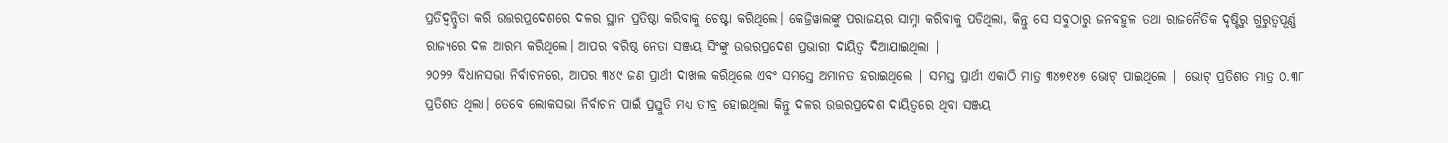ପ୍ରତିଦ୍ୱନ୍ଦ୍ୱିତା କରି ଉତ୍ତରପ୍ରଦେଶରେ ଦଳର ସ୍ଥାନ ପ୍ରତିଷ୍ଠା କରିବାକୁ ଚେଷ୍ଟା କରିଥିଲେ। କେଜ୍ରିୱାଲଙ୍କୁ ପରାଜୟର ସାମ୍ନା କରିବାକୁ ପଡିଥିଲା, କିନ୍ତୁ ସେ ସବୁଠାରୁ ଜନବହୁଳ ତଥା ରାଜନୈତିକ ଦୃଷ୍ଟିରୁ ଗୁରୁତ୍ୱପୂର୍ଣ୍ଣ ରାଜ୍ୟରେ ଦଳ ଆରମ୍ଭ କରିଥିଲେ। ଆପର ବରିଷ୍ଠ ନେତା ସଞ୍ଜୟ ସିଂଙ୍କୁ ଉତ୍ତରପ୍ରଦେଶ ପ୍ରଭାରୀ ଦାୟିତ୍ୱ ଦିଆଯାଇଥିଲା |
୨୦୨୨ ବିଧାନସଭା ନିର୍ବାଚନରେ, ଆପର ୩୪୯ ଜଣ ପ୍ରାର୍ଥୀ ଦାଖଲ କରିଥିଲେ ଏବଂ ସମସ୍ତେ ଅମାନତ ହରାଇଥିଲେ | ସମସ୍ତ ପ୍ରାର୍ଥୀ ଏକାଠି ମାତ୍ର ୩୪୭୧୪୭ ଭୋଟ୍ ପାଇଥିଲେ | ଭୋଟ୍ ପ୍ରତିଶତ ମାତ୍ର ୦.୩୮ ପ୍ରତିଶତ ଥିଲା। ତେବେ ଲୋକସଭା ନିର୍ବାଚନ ପାଇଁ ପ୍ରସ୍ତୁତି ମଧ୍ୟ ତୀବ୍ର ହୋଇଥିଲା କିନ୍ତୁ ଦଳର ଉତ୍ତରପ୍ରଦେଶ ଦାୟିତ୍ୱରେ ଥିବା ସଞ୍ଜୟ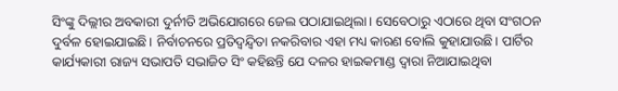ସିଂଙ୍କୁ ଦିଲ୍ଲୀର ଅବକାରୀ ଦୁର୍ନୀତି ଅଭିଯୋଗରେ ଜେଲ ପଠାଯାଇଥିଲା। ସେବେଠାରୁ ଏଠାରେ ଥିବା ସଂଗଠନ ଦୁର୍ବଳ ହୋଇଯାଇଛି। ନିର୍ବାଚନରେ ପ୍ରତିଦ୍ୱନ୍ଦ୍ୱିତା ନକରିବାର ଏହା ମଧ୍ୟ କାରଣ ବୋଲି କୁହାଯାଉଛି। ପାର୍ଟିର କାର୍ଯ୍ୟକାରୀ ରାଜ୍ୟ ସଭାପତି ସଭାଜିତ ସିଂ କହିଛନ୍ତି ଯେ ଦଳର ହାଇକମାଣ୍ଡ ଦ୍ୱାରା ନିଆଯାଇଥିବା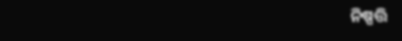ନିଷ୍ପତ୍ତି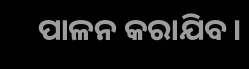ପାଳନ କରାଯିବ।